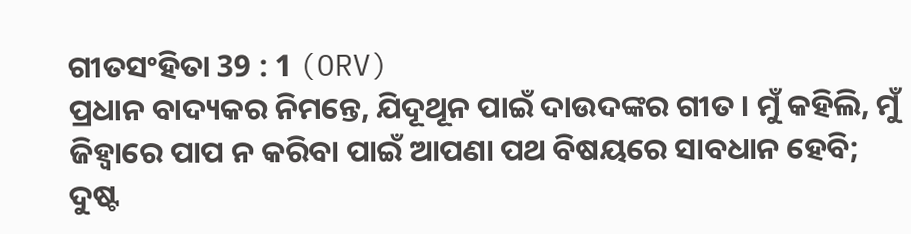ଗୀତସଂହିତା 39 : 1 (ORV)
ପ୍ରଧାନ ବାଦ୍ୟକର ନିମନ୍ତେ, ଯିଦୂଥୂନ ପାଇଁ ଦାଉଦଙ୍କର ଗୀତ । ମୁଁ କହିଲି, ମୁଁ ଜିହ୍ଵାରେ ପାପ ନ କରିବା ପାଇଁ ଆପଣା ପଥ ବିଷୟରେ ସାବଧାନ ହେବି; ଦୁଷ୍ଟ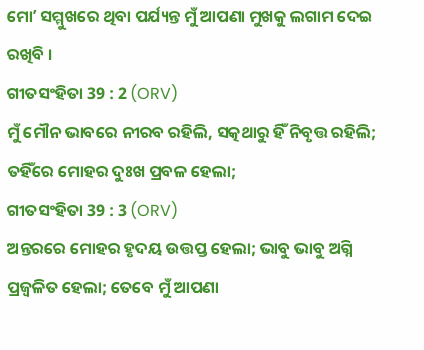ମୋʼ ସମ୍ମୁଖରେ ଥିବା ପର୍ଯ୍ୟନ୍ତ ମୁଁ ଆପଣା ମୁଖକୁ ଲଗାମ ଦେଇ ରଖିବି ।
ଗୀତସଂହିତା 39 : 2 (ORV)
ମୁଁ ମୌନ ଭାବରେ ନୀରବ ରହିଲି, ସତ୍କଥାରୁ ହିଁ ନିବୃତ୍ତ ରହିଲି; ତହିଁରେ ମୋହର ଦୁଃଖ ପ୍ରବଳ ହେଲା;
ଗୀତସଂହିତା 39 : 3 (ORV)
ଅନ୍ତରରେ ମୋହର ହୃଦୟ ଉତ୍ତପ୍ତ ହେଲା; ଭାବୁ ଭାବୁ ଅଗ୍ନି ପ୍ରଜ୍ଵଳିତ ହେଲା; ତେବେ ମୁଁ ଆପଣା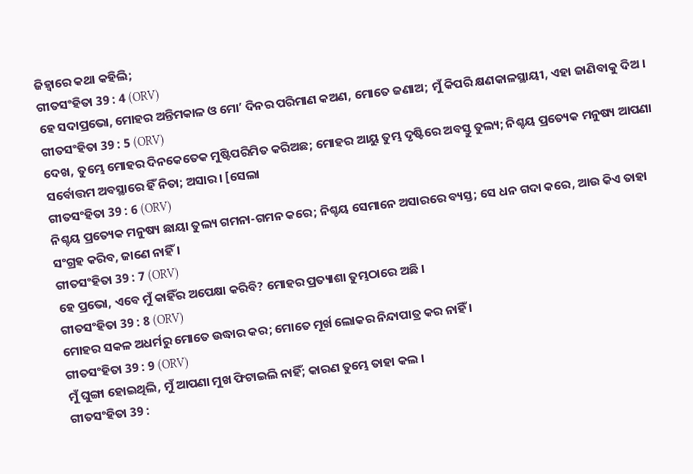ଜିହ୍ଵାରେ କଥା କହିଲି;
ଗୀତସଂହିତା 39 : 4 (ORV)
ହେ ସଦାପ୍ରଭୋ, ମୋହର ଅନ୍ତିମକାଳ ଓ ମୋʼ ଦିନର ପରିମାଣ କଅଣ, ମୋତେ ଜଣାଅ; ମୁଁ କିପରି କ୍ଷଣକାଳସ୍ଥାୟୀ, ଏହା ଜାଣିବାକୁ ଦିଅ ।
ଗୀତସଂହିତା 39 : 5 (ORV)
ଦେଖ, ତୁମ୍ଭେ ମୋହର ଦିନକେତେକ ମୁଷ୍ଟିପରିମିତ କରିଅଛ; ମୋହର ଆୟୁ ତୁମ୍ଭ ଦୃଷ୍ଟିରେ ଅବସ୍ତୁ ତୁଲ୍ୟ; ନିଶ୍ଚୟ ପ୍ରତ୍ୟେକ ମନୁଷ୍ୟ ଆପଣା ସର୍ବୋତ୍ତମ ଅବସ୍ଥାରେ ହିଁ ନିତା; ଅସାର । [ସେଲା
ଗୀତସଂହିତା 39 : 6 (ORV)
ନିଶ୍ଚୟ ପ୍ରତ୍ୟେକ ମନୁଷ୍ୟ ଛାୟା ତୁଲ୍ୟ ଗମନା-ଗମନ କରେ; ନିଶ୍ଚୟ ସେମାନେ ଅସାରରେ ବ୍ୟସ୍ତ; ସେ ଧନ ଗଦା କରେ, ଆଉ କିଏ ତାହା ସଂଗ୍ରହ କରିବ, ଜାଣେ ନାହିଁ ।
ଗୀତସଂହିତା 39 : 7 (ORV)
ହେ ପ୍ରଭୋ, ଏବେ ମୁଁ କାହିଁର ଅପେକ୍ଷା କରିବି? ମୋହର ପ୍ରତ୍ୟାଶା ତୁମ୍ଭଠାରେ ଅଛି ।
ଗୀତସଂହିତା 39 : 8 (ORV)
ମୋହର ସକଳ ଅଧର୍ମରୁ ମୋତେ ଉଦ୍ଧାର କର; ମୋତେ ମୂର୍ଖ ଲୋକର ନିନ୍ଦାପାତ୍ର କର ନାହିଁ ।
ଗୀତସଂହିତା 39 : 9 (ORV)
ମୁଁ ଘୁଙ୍ଗା ହୋଇଥିଲି, ମୁଁ ଆପଣା ମୁଖ ଫିଟାଇଲି ନାହିଁ; କାରଣ ତୁମ୍ଭେ ତାହା କଲ ।
ଗୀତସଂହିତା 39 :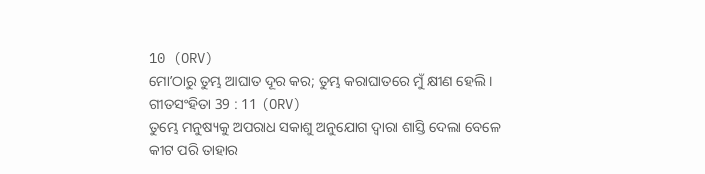10 (ORV)
ମୋʼଠାରୁ ତୁମ୍ଭ ଆଘାତ ଦୂର କର; ତୁମ୍ଭ କରାଘାତରେ ମୁଁ କ୍ଷୀଣ ହେଲି ।
ଗୀତସଂହିତା 39 : 11 (ORV)
ତୁମ୍ଭେ ମନୁଷ୍ୟକୁ ଅପରାଧ ସକାଶୁ ଅନୁଯୋଗ ଦ୍ଵାରା ଶାସ୍ତି ଦେଲା ବେଳେ କୀଟ ପରି ତାହାର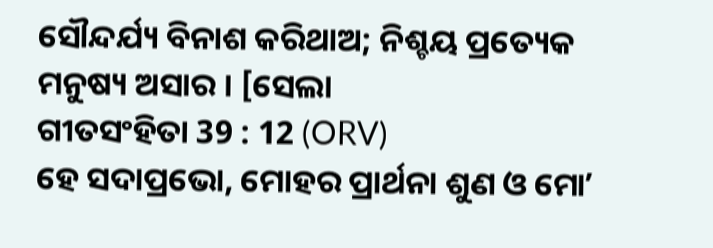ସୌନ୍ଦର୍ଯ୍ୟ ବିନାଶ କରିଥାଅ; ନିଶ୍ଚୟ ପ୍ରତ୍ୟେକ ମନୁଷ୍ୟ ଅସାର । [ସେଲା
ଗୀତସଂହିତା 39 : 12 (ORV)
ହେ ସଦାପ୍ରଭୋ, ମୋହର ପ୍ରାର୍ଥନା ଶୁଣ ଓ ମୋʼ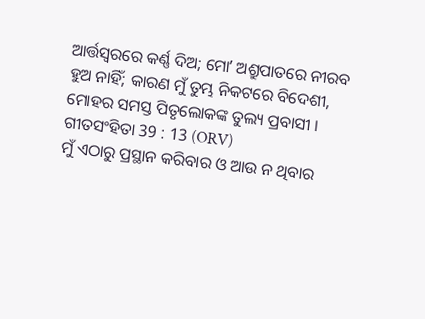ଆର୍ତ୍ତସ୍ଵରରେ କର୍ଣ୍ଣ ଦିଅ; ମୋʼ ଅଶ୍ରୁପାତରେ ନୀରବ ହୁଅ ନାହିଁ; କାରଣ ମୁଁ ତୁମ୍ଭ ନିକଟରେ ବିଦେଶୀ, ମୋହର ସମସ୍ତ ପିତୃଲୋକଙ୍କ ତୁଲ୍ୟ ପ୍ରବାସୀ ।
ଗୀତସଂହିତା 39 : 13 (ORV)
ମୁଁ ଏଠାରୁ ପ୍ରସ୍ଥାନ କରିବାର ଓ ଆଉ ନ ଥିବାର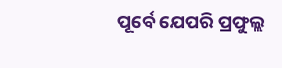ପୂର୍ବେ ଯେପରି ପ୍ରଫୁଲ୍ଲ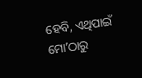ହେବି, ଏଥିପାଇଁ ମୋʼଠାରୁ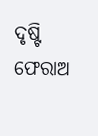ଦୃଷ୍ଟି ଫେରାଅ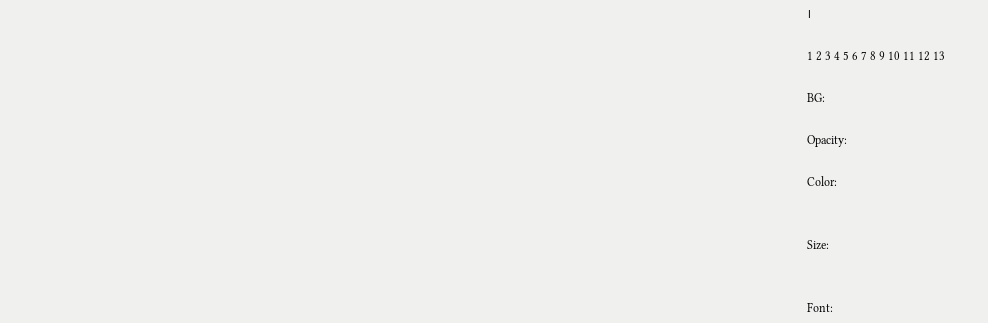।

1 2 3 4 5 6 7 8 9 10 11 12 13

BG:

Opacity:

Color:


Size:


Font: